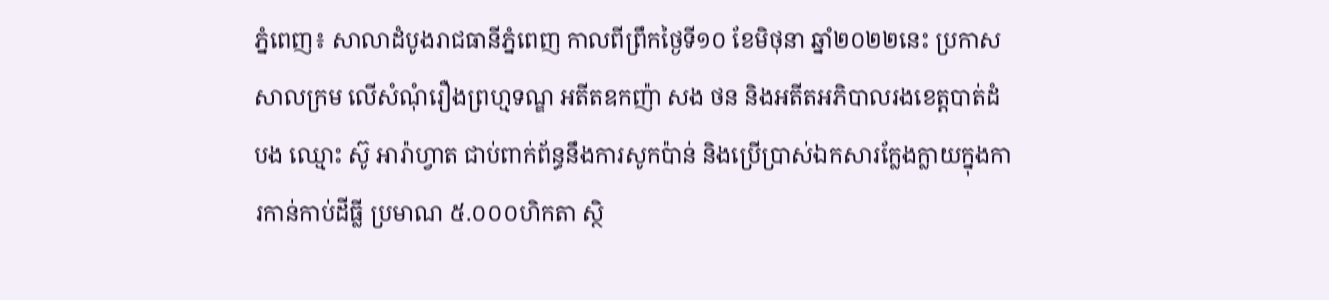ភ្នំពេញ៖ សាលាដំបូងរាជធានីភ្នំពេញ កាលពីព្រឹកថ្ងៃទី១០ ខែមិថុនា ឆ្នាំ២០២២នេះ ប្រកាសសាលក្រម លើសំណុំរឿងព្រហ្មទណ្ឌ អតីតឧកញ៉ា សង ថន និងអតីតអភិបាលរងខេត្តបាត់ដំបង ឈ្មោះ ស៊ូ អារ៉ាហ្វាត ជាប់ពាក់ព័ន្ធនឹងការសូកប៉ាន់ និងប្រើប្រាស់ឯកសារក្លែងក្លាយក្នុងការកាន់កាប់ដីធ្លី ប្រមាណ ៥.០០០ហិកតា ស្ថិ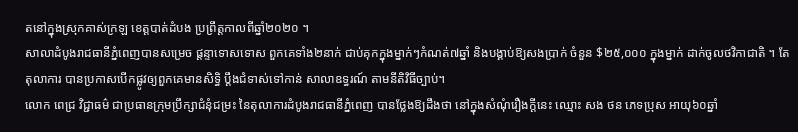តនៅក្នុងស្រុកគាស់ក្រឡ ខេត្តបាត់ដំបង ប្រព្រឹត្តកាលពីឆ្នាំ២០២០ ។
សាលាដំបូងរាជធានីភ្នំពេញបានសម្រេច ផ្តន្ទាទោសទោស ពួកគេទាំង២នាក់ ជាប់គុកក្នុងម្នាក់ៗកំណត់៧ឆ្នាំ និងបង្គាប់ឱ្យសងប្រាក់ ចំនួន $២៥,០០០ ក្នុងម្នាក់ ដាក់ចូលថវិកាជាតិ ។ តែតុលាការ បានប្រកាសបើកផ្លូវឲ្យពួកគេមានសិទ្ធិ ប្តឹងជំទាស់ទៅកាន់ សាលាឧទ្ធរណ៍ តាមនីតិវិធីច្បាប់។
លោក ពេជ្រ វិជ្ជាធម៌ ជាប្រធានក្រុមប្រឹក្សាជំនុំជម្រះ នៃតុលាការដំបូងរាជធានីភ្នំពេញ បានថ្លែងឱ្យដឹងថា នៅក្នុងសំណុំរឿងក្តីនេះ ឈ្មោះ សង ថន ភេទប្រុស អាយុ៦០ឆ្នាំ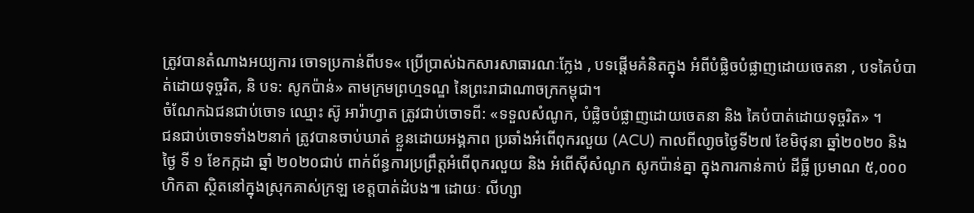ត្រូវបានតំណាងអយ្យការ ចោទប្រកាន់ពីបទ« ប្រើប្រាស់ឯកសារសាធារណៈក្លែង , បទផ្តើមគំនិតក្នុង អំពីបំផ្លិចបំផ្លាញដោយចេតនា , បទគៃបំបាត់ដោយទុច្ចរិត, និ បទ: សូកប៉ាន់» តាមក្រមព្រហ្មទណ្ឌ នៃព្រះរាជាណាចក្រកម្ពុជា។
ចំណែកឯជនជាប់ចោទ ឈ្មោះ ស៊ូ អារ៉ាហ្វាត ត្រូវជាប់ចោទពី: «ទទួលសំណូក, បំផ្លិចបំផ្លាញដោយចេតនា និង គៃបំបាត់ដោយទុច្ចរិត» ។
ជនជាប់ចោទទាំង២នាក់ ត្រូវបានចាប់ឃាត់ ខ្លួនដោយអង្គភាព ប្រឆាំងអំពើពុករលួយ (ACU) កាលពីលា្ងចថ្ងៃទី២៧ ខែមិថុនា ឆ្នាំ២០២០ និង ថ្ងៃ ទី ១ ខែកក្កដា ឆ្នាំ ២០២០ជាប់ ពាក់ព័ន្ធការប្រព្រឹត្តអំពើពុករលួយ និង អំពើស៊ីសំណូក សូកប៉ាន់គ្នា ក្នុងការកាន់កាប់ ដីធ្លី ប្រមាណ ៥,០០០ ហិកតា ស្ថិតនៅក្នុងស្រុកគាស់ក្រឡ ខេត្តបាត់ដំបង៕ ដោយៈ លីហ្សា